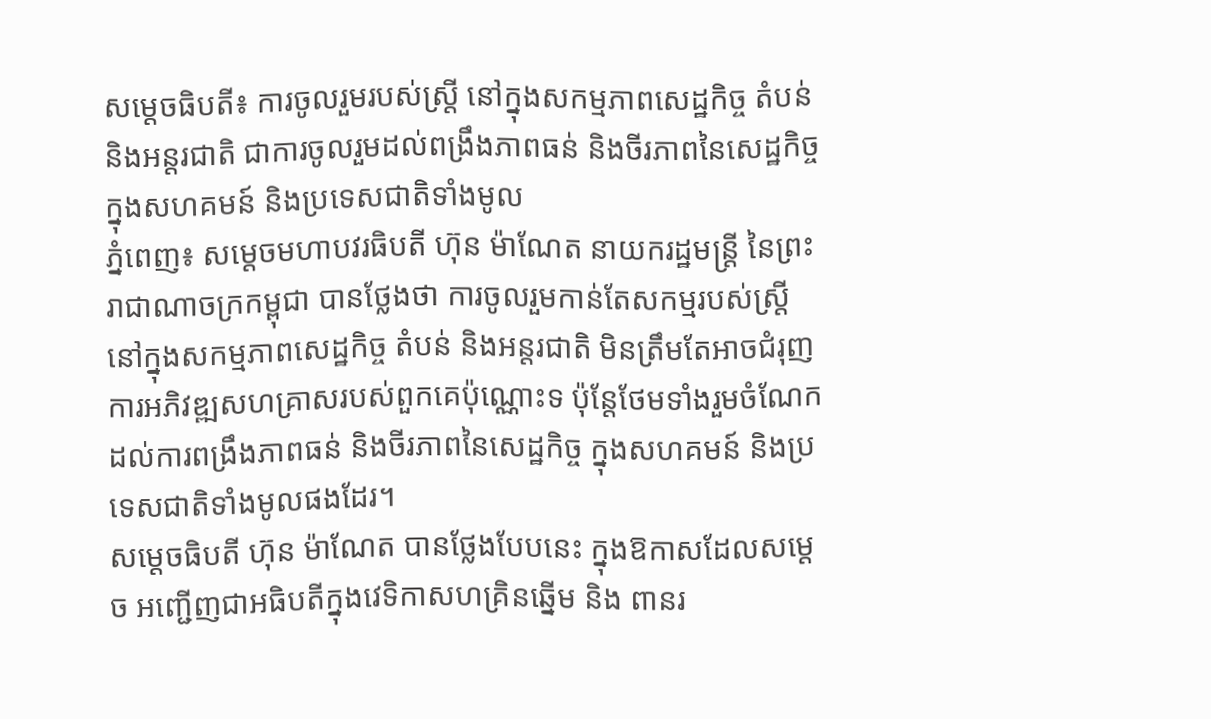សម្តេចធិបតី៖ ការចូលរួមរបស់ស្ត្រី នៅក្នុងសកម្មភាពសេដ្ឋកិច្ច តំបន់ និងអន្តរជាតិ ជាការចូលរួមដល់ពង្រឹងភាពធន់ និងចីរភាពនៃសេដ្ឋកិច្ច ក្នុងសហគមន៍ និងប្រទេសជាតិទាំងមូល
ភ្នំពេញ៖ សម្តេចមហាបវរធិបតី ហ៊ុន ម៉ាណែត នាយករដ្ឋមន្ត្រី នៃព្រះរាជាណាចក្រកម្ពុជា បានថ្លែងថា ការចូលរួមកាន់តែសកម្មរបស់ស្ត្រី នៅក្នុងសកម្មភាពសេដ្ឋកិច្ច តំបន់ និងអន្តរជាតិ មិនត្រឹមតែអាចជំរុញការអភិវឌ្ឍសហគ្រាសរបស់ពួកគេប៉ុណ្ណោះទ ប៉ុន្តែថែមទាំងរួមចំណែកដល់ការពង្រឹងភាពធន់ និងចីរភាពនៃសេដ្ឋកិច្ច ក្នុងសហគមន៍ និងប្រទេសជាតិទាំងមូលផងដែរ។
សម្តេចធិបតី ហ៊ុន ម៉ាណែត បានថ្លែងបែបនេះ ក្នុងឱកាសដែលសម្តេច អញ្ជើញជាអធិបតីក្នុងវេទិកាសហគ្រិនឆ្នើម និង ពានរ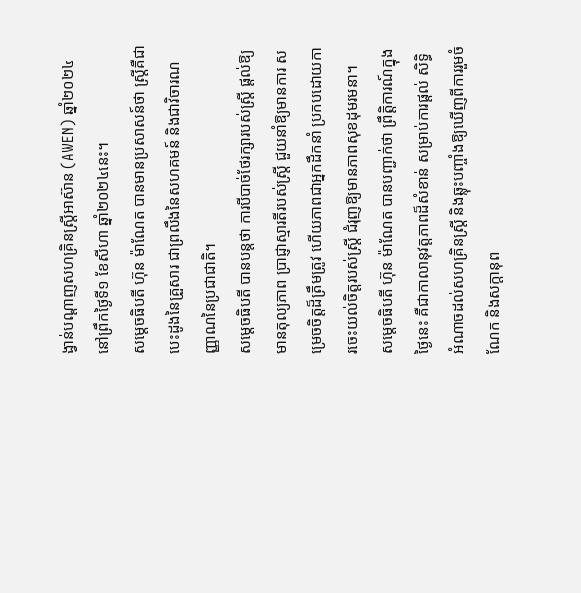ង្វាន់បណ្ដាញសហគ្រិនស្ត្រីអាស៊ាន (AWEN) ឆ្នាំ២០២៤ នៅព្រឹកថ្ងៃទី១ ខែសីហា ឆ្នាំ២០២៤នេះ។
សម្តេចធិបតី ហ៊ុន ម៉ាណែត បានមានប្រសាសន៍ថា ស្ត្រីគឺជាបេះដូងនៃគ្រួសារ ជាព្រលឹងនៃសហគមន៍ និងជាវិចារណញ្ញាណនៃប្រជាជាតិ។
សម្តេចធិបតី បានបន្តថា ការបីបាច់ថែរក្សារបស់ស្ត្រី ផ្ដល់ឱ្យមានតុល្យភាព ប្រាជ្ញាស្មារតីរបស់ស្ត្រី ជួយនាំឱ្យមានការ សម្រេចចិត្តដ៏ត្រឹមត្រូវ ហើយភាពជាអ្នកដឹកនាំ ប្រកបដោយការចេះយល់ចិត្តរបស់ស្ត្រី ជំរុញឱ្យមានភាពសុខដុមរមនា។
សម្តេចធិបតី ហ៊ុន ម៉ាណែត បានបញ្ជាក់ថា ព្រឹត្តិការណ៍ក្នុងថ្ងៃនេះ គឺជាកាលានុវត្តភាពដ៏សំខាន់ សម្រាប់ការផ្ដល់ សិទ្ធិអំណាចដល់សហគ្រិនស្ត្រី និងឆ្លុះបញ្ចាំងឱ្យឃើញពីការរួមចំណែក និងសក្ដានុព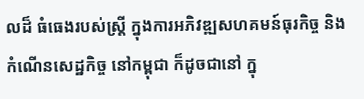លដ៏ ធំធេងរបស់ស្ត្រី ក្នុងការអភិវឌ្ឍសហគមន៍ធុរកិច្ច និងកំណើនសេដ្ឋកិច្ច នៅកម្ពុជា ក៏ដូចជានៅ ក្នុ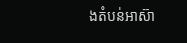ងតំបន់អាស៊ា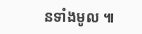នទាំងមូល ៕